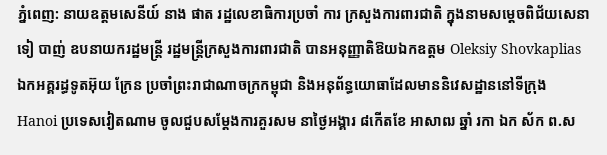ភ្នំពេញ: នាយឧត្តមសេនីយ៍ នាង ផាត រដ្ឋលេខាធិការប្រចាំ ការ ក្រសួងការពារជាតិ ក្នុងនាមសម្តេចពិជ័យសេនា ទៀ បាញ់ ឧបនាយករដ្ឋមន្ត្រី រដ្ឋមន្ត្រីក្រសួងការពារជាតិ បានអនុញ្ញាតិឱយឯកឧត្តម Oleksiy Shovkaplias ឯកអគ្គរដ្ធទូតអ៊ុយ ក្រែន ប្រចាំព្រះរាជាណាចក្រកម្ពុជា និងអនុព័ន្ធយោធាដែលមាននិវេសដ្ឋាននៅទីក្រុង Hanoi ប្រទេសវៀតណាម ចូលជួបសម្តែងការគួរសម នាថ្ងៃអង្គារ ៨កេីតខែ អាសាឍ ឆ្នាំ រកា ឯក ស័ក ព.ស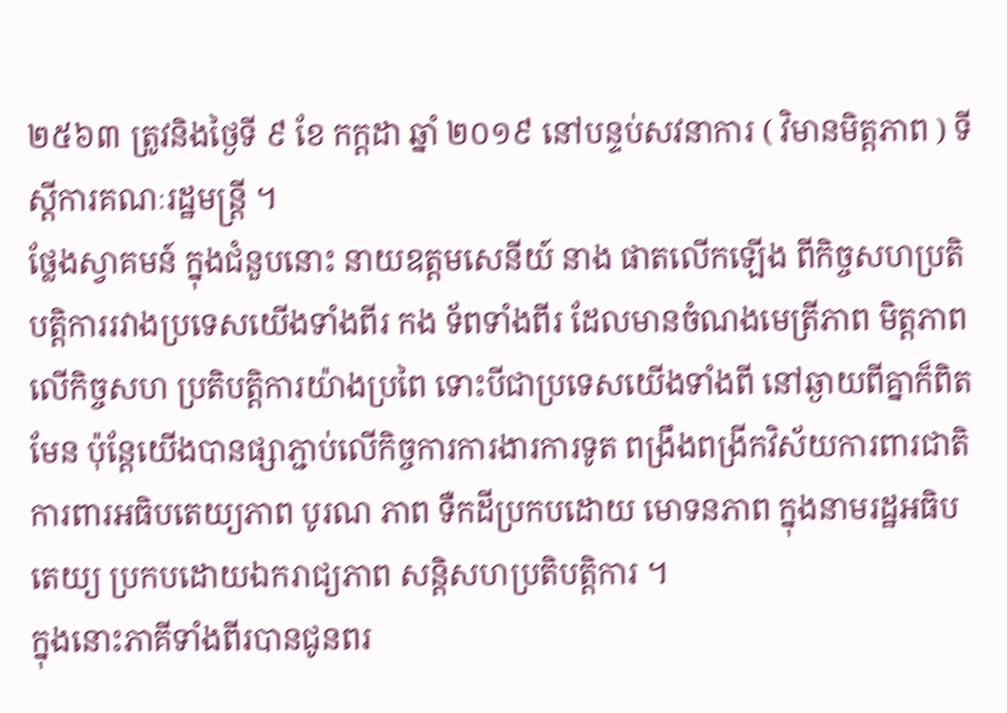២៥៦៣ ត្រូវនិងថ្ងៃទី ៩ ខែ កក្តដា ឆ្នាំ ២០១៩ នៅបន្ទប់សវនាការ ( វិមានមិត្តភាព ) ទីស្តីការគណៈរដ្ឋមន្ត្រី ។
ថ្លែងស្វាគមន៍ ក្នុងជំនួបនោះ នាយឧត្តមសេនីយ៍ នាង ផាតលេីកឡេីង ពីកិច្ចសហប្រតិបត្តិការរវាងប្រទេសយេីងទាំងពីរ កង ទ័ពទាំងពីរ ដែលមានចំណងមេត្រីភាព មិត្តភាព លេីកិច្ចសហ ប្រតិបត្តិការយ៉ាងប្រពៃ ទោះបីជាប្រទេសយេីងទាំងពី នៅឆ្ងាយពីគ្នាក៏ពិតមែន ប៉ុន្តែយេីងបានផ្សាភ្ជាប់លេីកិច្ចការការងារការទូត ពង្រឹងពង្រីកវិស័យការពារជាតិ ការពារអធិបតេយ្យភាព បូរណ ភាព ទឺកដីប្រកបដោយ មោទនភាព ក្នុងនាមរដ្ឋអធិបតេយ្យ ប្រកបដោយឯករាជ្យភាព សន្តិសហប្រតិបតិ្តការ ។
ក្នុងនោះភាគីទាំងពីរបានជូនពរ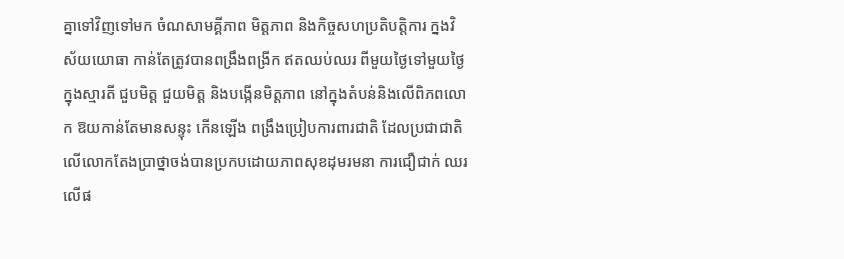គ្នាទៅវិញទៅមក ចំណសាមគ្គីភាព មិត្តភាព និងកិច្ចសហប្រតិបត្តិការ ក្នងវិស័យយោធា កាន់តែត្រូវបានពង្រឹងពង្រីក ឥតឈប់ឈរ ពីមួយថ្ងៃទៅមួយថ្ងៃ ក្នុងស្មារតី ជួបមិត្ត ជួយមិត្ត និងបង្កេីនមិត្តភាព នៅក្នុងតំបន់និងលេីពិភពលោក ឱយកាន់តែមានសន្ទុះ កេីនឡេីង ពង្រឹងប្រៀបការពារជាតិ ដែលប្រជាជាតិលេីលោកតែងបា្រថ្នាចង់បានប្រកបដោយភាពសុខដុមរមនា ការជឿជាក់ ឈរ លេីផ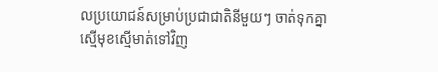លប្រយោជន៍សម្រាប់ប្រជាជាតិនីមួយៗ ចាត់ទុកគ្នា ស្មេីមុខស្មេីមាត់ទៅវិញ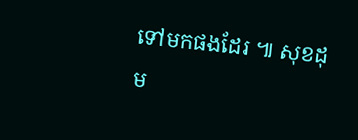ទៅមកផងដែរ ៕ សុខដុម